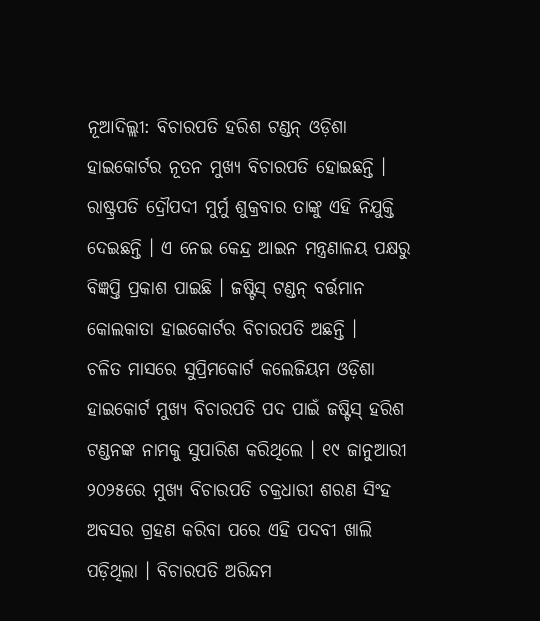ନୂଆଦିଲ୍ଲୀ: ବିଚାରପତି ହରିଶ ଟଣ୍ଡନ୍ ଓଡ଼ିଶା ହାଇକୋର୍ଟର ନୂତନ ମୁଖ୍ୟ ବିଚାରପତି ହୋଇଛନ୍ତି । ରାଷ୍ଟ୍ରପତି ଦ୍ରୌପଦୀ ମୁର୍ମୁ ଶୁକ୍ରବାର ତାଙ୍କୁ ଏହି ନିଯୁକ୍ତି ଦେଇଛନ୍ତି । ଏ ନେଇ କେନ୍ଦ୍ର ଆଇନ ମନ୍ତ୍ରଣାଳୟ ପକ୍ଷରୁ ବିଜ୍ଞପ୍ତି ପ୍ରକାଶ ପାଇଛି । ଜଷ୍ଟିସ୍ ଟଣ୍ଡନ୍ ବର୍ତ୍ତମାନ କୋଲକାତା ହାଇକୋର୍ଟର ବିଚାରପତି ଅଛନ୍ତି ।
ଚଳିତ ମାସରେ ସୁପ୍ରିମକୋର୍ଟ କଲେଜିୟମ ଓଡ଼ିଶା ହାଇକୋର୍ଟ ମୁଖ୍ୟ ବିଚାରପତି ପଦ ପାଇଁ ଜଷ୍ଟିସ୍ ହରିଶ ଟଣ୍ଡନଙ୍କ ନାମକୁ ସୁପାରିଶ କରିଥିଲେ । ୧୯ ଜାନୁଆରୀ ୨୦୨୫ରେ ମୁଖ୍ୟ ବିଚାରପତି ଚକ୍ରଧାରୀ ଶରଣ ସିଂହ ଅବସର ଗ୍ରହଣ କରିବା ପରେ ଏହି ପଦବୀ ଖାଲି ପଡ଼ିଥିଲା । ବିଚାରପତି ଅରିନ୍ଦମ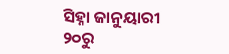ସିହ୍ନା ଜାନୁୟାରୀ ୨୦ରୁ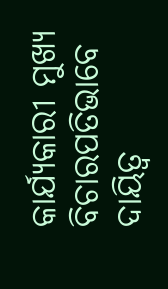କାର୍ଯ୍ୟକାରୀ ମୁଖ୍ୟ ବିଚାରପତିଭାବେ ଦାୟିତ୍ୱ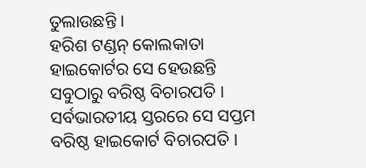ତୁଲାଉଛନ୍ତି ।
ହରିଶ ଟଣ୍ଡନ୍ କୋଲକାତା ହାଇକୋର୍ଟର ସେ ହେଉଛନ୍ତି ସବୁଠାରୁ ବରିଷ୍ଠ ବିଚାରପତି । ସର୍ବଭାରତୀୟ ସ୍ତରରେ ସେ ସପ୍ତମ ବରିଷ୍ଠ ହାଇକୋର୍ଟ ବିଚାରପତି ।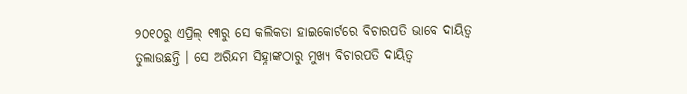୨୦୧୦ରୁ ଏପ୍ରିଲ୍ ୧୩ରୁ ସେ କଲିକତା ହାଇକୋର୍ଟରେ ବିଚାରପତି ଭାବେ ଦାୟିତ୍ୱ ତୁଲାଉଛନ୍ତି । ସେ ଅରିନ୍ଦମ ସିହ୍ନାଙ୍କଠାରୁ ମୁଖ୍ୟ ବିଚାରପତି ଦାୟିତ୍ୱ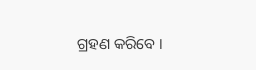ଗ୍ରହଣ କରିବେ ।